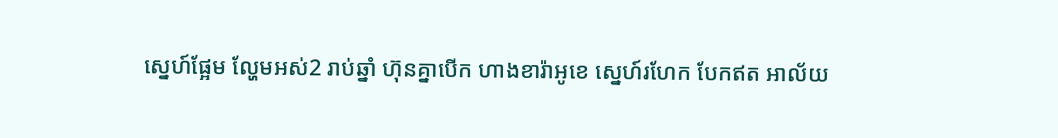ស្នេហ៍ផ្អែម ល្ហែមអស់2 រាប់ឆ្នាំ ហ៊ុនគ្នាបើក ហាងខារ៉ាអូខេ ស្នេហ៍រហែក បែកឥត អាល័យ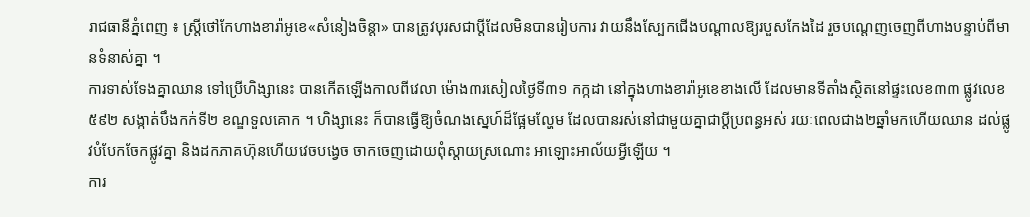រាជធានីភ្នំពេញ ៖ ស្ត្រីថៅកែហាងខារ៉ាអូខេ«សំនៀងចិន្តា» បានត្រូវបុរសជាប្តីដែលមិនបានរៀបការ វាយនឹងស្បែកជើងបណ្តាលឱ្យរបួសកែងដៃ រួចបណ្តេញចេញពីហាងបន្ទាប់ពីមានទំនាស់គ្នា ។
ការទាស់ទែងគ្នាឈាន ទៅប្រើហិង្សានេះ បានកើតឡើងកាលពីវេលា ម៉ោង៣រសៀលថ្ងៃទី៣១ កក្កដា នៅក្នុងហាងខារ៉ាអូខេខាងលើ ដែលមានទីតាំងស្ថិតនៅផ្ទះលេខ៣៣ ផ្លូវលេខ៥៩២ សង្កាត់បឹងកក់ទី២ ខណ្ឌទួលគោក ។ ហិង្សានេះ ក៏បានធ្វើឱ្យចំណងស្នេហ៍ដ៏ផ្អែមល្ហែម ដែលបានរស់នៅជាមួយគ្នាជាប្តីប្រពន្ធអស់ រយៈពេលជាង២ឆ្នាំមកហើយឈាន ដល់ផ្លូវបំបែកចែកផ្លូវគ្នា និងដកភាគហ៊ុនហើយវេចបង្វេច ចាកចេញដោយពុំស្តាយស្រណោះ អាឡោះអាល័យអ្វីឡើយ ។
ការ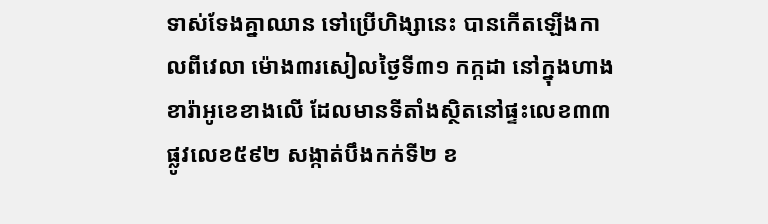ទាស់ទែងគ្នាឈាន ទៅប្រើហិង្សានេះ បានកើតឡើងកាលពីវេលា ម៉ោង៣រសៀលថ្ងៃទី៣១ កក្កដា នៅក្នុងហាងខារ៉ាអូខេខាងលើ ដែលមានទីតាំងស្ថិតនៅផ្ទះលេខ៣៣ ផ្លូវលេខ៥៩២ សង្កាត់បឹងកក់ទី២ ខ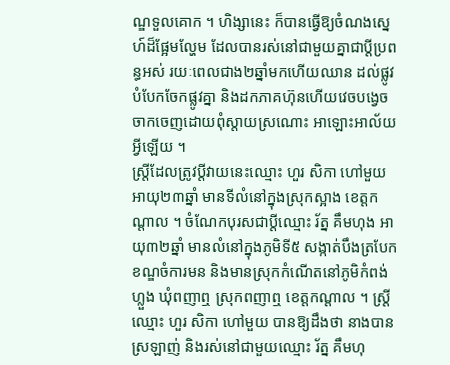ណ្ឌទួលគោក ។ ហិង្សានេះ ក៏បានធ្វើឱ្យចំណងស្នេហ៍ដ៏ផ្អែមល្ហែម ដែលបានរស់នៅជាមួយគ្នាជាប្តីប្រពន្ធអស់ រយៈពេលជាង២ឆ្នាំមកហើយឈាន ដល់ផ្លូវបំបែកចែកផ្លូវគ្នា និងដកភាគហ៊ុនហើយវេចបង្វេច ចាកចេញដោយពុំស្តាយស្រណោះ អាឡោះអាល័យអ្វីឡើយ ។
ស្រ្តីដែលត្រូវប្តីវាយនេះឈ្មោះ ហួរ សិកា ហៅមួយ អាយុ២៣ឆ្នាំ មានទីលំនៅក្នុងស្រុកស្អាង ខេត្តកណ្តាល ។ ចំណែកបុរសជាប្តីឈ្មោះ រ័ត្ន គឹមហុង អាយុ៣២ឆ្នាំ មានលំនៅក្នុងភូមិទី៥ សង្កាត់បឹងត្របែក ខណ្ឌចំការមន និងមានស្រុកកំណើតនៅភូមិកំពង់ហ្លួង ឃុំពញាឮ ស្រុកពញាឮ ខេត្តកណ្តាល ។ ស្ត្រីឈ្មោះ ហួរ សិកា ហៅមួយ បានឱ្យដឹងថា នាងបានស្រឡាញ់ និងរស់នៅជាមួយឈ្មោះ រ័ត្ន គឹមហុ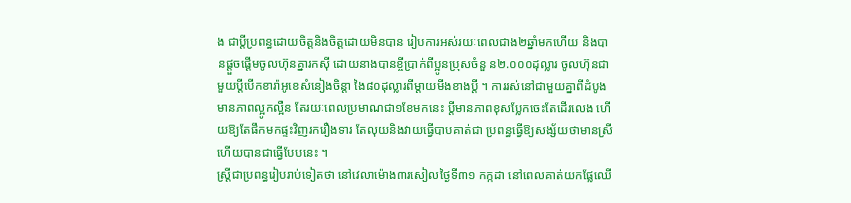ង ជាប្តីប្រពន្ធដោយចិត្តនិងចិត្តដោយមិនបាន រៀបការអស់រយៈពេលជាង២ឆ្នាំមកហើយ និងបានផ្តួចផ្តើមចូលហ៊ុនគ្នារកស៊ី ដោយនាងបានខ្ចីប្រាក់ពីប្អូនប្រុសចំនួ ន២.០០០ដុល្លារ ចូលហ៊ុនជាមួយប្តីបើកខារ៉ាអូខេសំនៀងចិន្តា ងៃ៨០ដុល្លារពីម្តាយមីងខាងប្តី ។ ការរស់នៅជាមួយគ្នាពីដំបូងមានភាពល្អូកល្អឺន តែរយៈពេលប្រមាណជា១ខែមកនេះ ប្តីមានភាពខុសប្លែកចេះតែដើរលេង ហើយឱ្យតែផឹកមកផ្ទះវិញរករឿងទារ តែលុយនិងវាយធ្វើបាបគាត់ជា ប្រពន្ធធ្វើឱ្យសង្ស័យថាមានស្រី ហើយបានជាធ្វើបែបនេះ ។
ស្រ្ដីជាប្រពន្ធរៀបរាប់ទៀតថា នៅវេលាម៉ោង៣រសៀលថ្ងៃទី៣១ កក្កដា នៅពេលគាត់យកផ្លែឈើ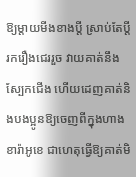ឱ្យម្តាយមីងខាងប្តី ស្រាប់តែប្តីរករឿងជេររួច វាយគាត់នឹងស្បែកជើង ហើយដេញគាត់និងបងប្អូនឱ្យចេញពីក្នុងហាងខារ៉ាអូខេ ជាហេតុធ្វើឱ្យគាត់មិ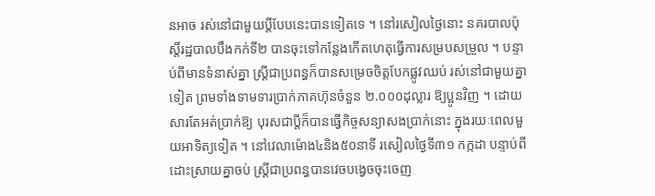នអាច រស់នៅជាមួយប្តីបែបនេះបានទៀតទេ ។ នៅរសៀលថ្ងៃនោះ នគរបាលប៉ុស្តិ៍រដ្ឋបាលបឹងកក់ទី២ បានចុះទៅកន្លែងកើតហេតុធ្វើការសម្របសម្រួល ។ បន្ទាប់ពីមានទំនាស់គ្នា ស្រ្តីជាប្រពន្ធក៏បានសម្រេចចិត្តបែកផ្លូវឈប់ រស់នៅជាមួយគ្នាទៀត ព្រមទាំងទាមទារប្រាក់ភាគហ៊ុនចំនួន ២.០០០ដុល្លារ ឱ្យប្អូនវិញ ។ ដោយសារតែអត់ប្រាក់ឱ្យ បុរសជាប្តីក៏បានធ្វើកិច្ចសន្យាសងប្រាក់នោះ ក្នុងរយៈពេលមួយអាទិត្យទៀត ។ នៅវេលាម៉ោង៤និង៥០នាទី រសៀលថ្ងៃទី៣១ កក្កដា បន្ទាប់ពីដោះស្រាយគ្នាចប់ ស្ត្រីជាប្រពន្ធបានវេចបង្វេចចុះចេញ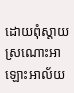ដោយពុំស្តាយ ស្រណោះអាឡោះអាល័យ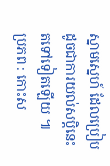ស្នាមស្នេហ៍ ដែលប្រៀបដូចជាការយល់សប្តិនេះតទៅទៀតឡើយ ៕
ប្រភព : កោះស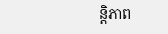ន្តិភាព